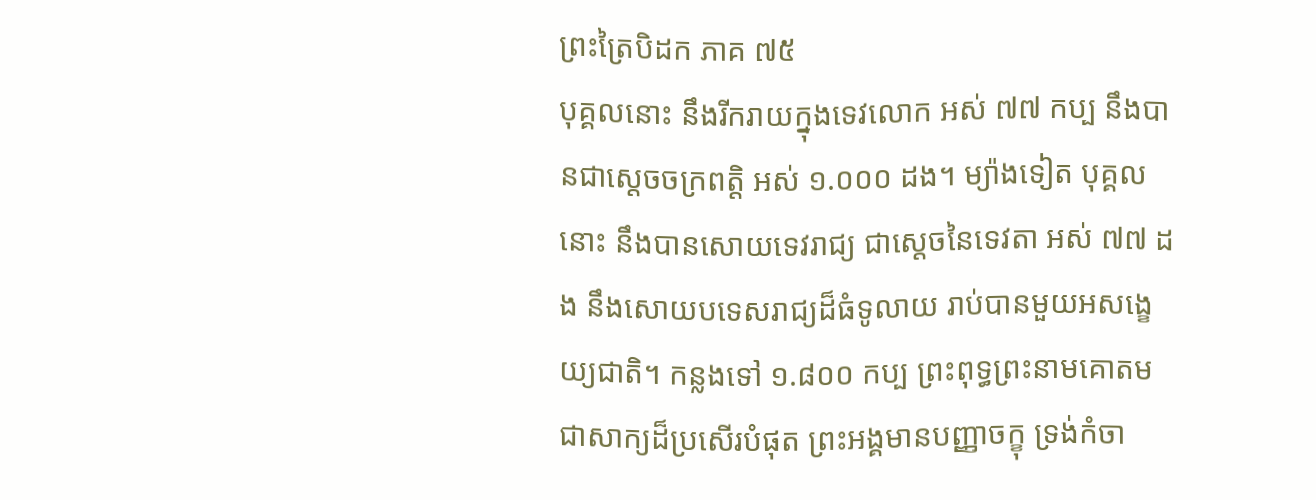ព្រះត្រៃបិដក ភាគ ៧៥
បុគ្គលនោះ នឹងរីករាយក្នុងទេវលោក អស់ ៧៧ កប្ប នឹងបានជាស្តេចចក្រពត្តិ អស់ ១.០០០ ដង។ ម្យ៉ាងទៀត បុគ្គលនោះ នឹងបានសោយទេវរាជ្យ ជាសេ្តចនៃទេវតា អស់ ៧៧ ដង នឹងសោយបទេសរាជ្យដ៏ធំទូលាយ រាប់បានមួយអសង្ខេយ្យជាតិ។ កន្លងទៅ ១.៨០០ កប្ប ព្រះពុទ្ធព្រះនាមគោតម ជាសាក្យដ៏ប្រសើរបំផុត ព្រះអង្គមានបញ្ញាចក្ខុ ទ្រង់កំចា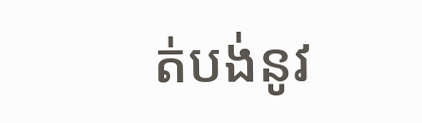ត់បង់នូវ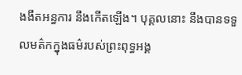ងងឹតអន្ធការ នឹងកើតឡើង។ បុគ្គលនោះ នឹងបានទទួលមត៌កក្នុងធម៌របស់ព្រះពុទ្ធអង្គ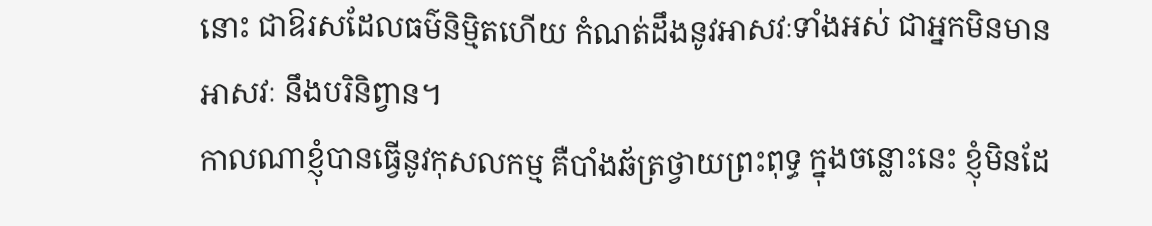នោះ ជាឱរសដែលធម៌និម្មិតហើយ កំណត់ដឹងនូវអាសវៈទាំងអស់ ជាអ្នកមិនមានអាសវៈ នឹងបរិនិព្វាន។
កាលណាខ្ញុំបានធ្វើនូវកុសលកម្ម គឺបាំងឆ័ត្រថ្វាយព្រះពុទ្ធ ក្នុងចន្លោះនេះ ខ្ញុំមិនដែ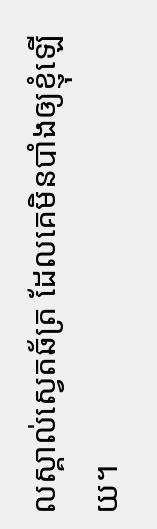លស្គាល់ស្វេតឆ័ត្រ ដែលគេមិនបាំងឲ្យខ្ញុំឡើយ។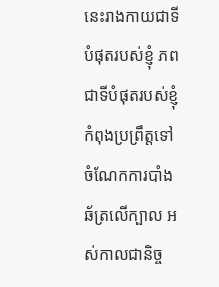នេះរាងកាយជាទីបំផុតរបស់ខ្ញុំ ភពជាទីបំផុតរបស់ខ្ញុំកំពុងប្រព្រឹត្តទៅ ចំណែកការបាំងឆ័ត្រលើក្បាល អស់កាលជានិច្ច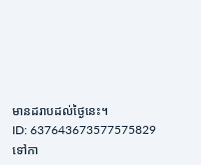មានដរាបដល់ថ្ងៃនេះ។
ID: 637643673577575829
ទៅកា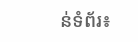ន់ទំព័រ៖